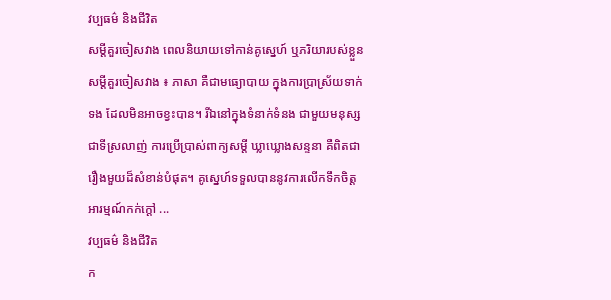វប្បធម៌ និងជីវិត
សម្តីគួរចៀសវាង ពេលនិយាយទៅកាន់គូស្នេហ៍ ឬភរិយារបស់ខ្លួន
សម្តីគួរចៀសវាង ៖ ភាសា គឺជាមធ្យោបាយ ក្នុងការប្រាស្រ័យទាក់ទង ដែលមិនអាចខ្វះបាន។ រីឯនៅក្នុងទំនាក់ទំនង ជាមួយមនុស្សជាទីស្រលាញ់ ការប្រើប្រាស់ពាក្យសម្តី ឃ្លាឃ្លោងសន្ទនា គឺពិតជារឿងមួយដ៏សំខាន់បំផុត។ គូស្នេហ៍ទទួលបាននូវការលើកទឹកចិត្ត អារម្មណ៍កក់ក្តៅ ...
វប្បធម៌ និងជីវិត
ក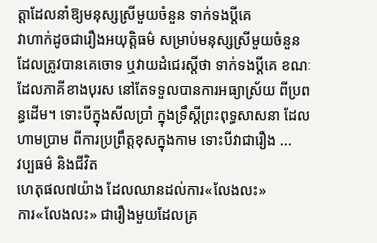ត្តាដែលនាំឱ្យមនុស្សស្រីមួយចំនួន ទាក់ទងប្តីគេ
វាហាក់ដូចជារឿងអយុត្តិធម៌ សម្រាប់មនុស្សស្រីមួយចំនួន ដែលត្រូវបានគេចោទ ឬវាយដំជេរស្តីថា ទាក់ទងប្តីគេ ខណៈដែលភាគីខាងបុរស នៅតែទទួលបានការអធ្យាស្រ័យ ពីប្រពន្ធដើម។ ទោះបីក្នុងសីលប្រាំ ក្នុងទ្រឹស្តីព្រះពុទ្ធសាសនា ដែលហាមប្រាម ពីការប្រព្រឹត្តខុសក្នុងកាម ទោះបីវាជារឿង ...
វប្បធម៌ និងជីវិត
ហេតុផល៧យ៉ាង ដែលឈានដល់ការ«លែងលះ»
ការ«លែងលះ» ជារឿងមួយដែលគ្រ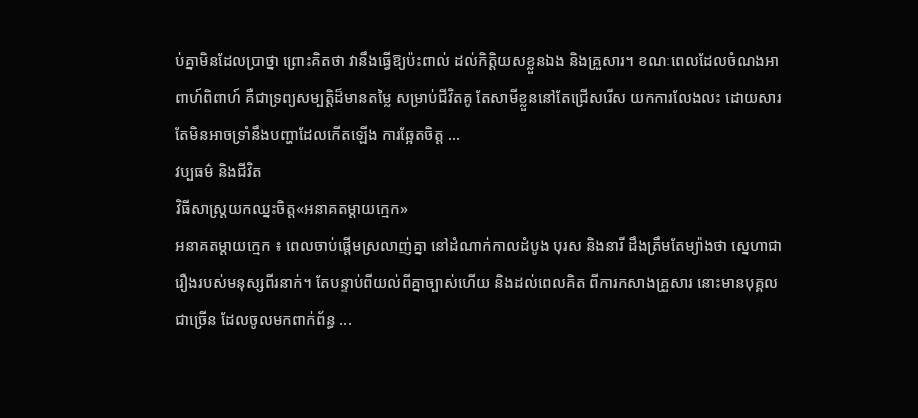ប់គ្នាមិនដែលប្រាថ្នា ព្រោះគិតថា វានឹងធ្វើឱ្យប៉ះពាល់ ដល់កិត្តិយសខ្លួនឯង និងគ្រួសារ។ ខណៈពេលដែលចំណងអាពាហ៍ពិពាហ៍ គឺជាទ្រព្យសម្បត្តិដ៏មានតម្លៃ សម្រាប់ជីវិតគូ តែសាមីខ្លួននៅតែជ្រើសរើស យកការលែងលះ ដោយសារតែមិនអាចទ្រាំនឹងបញ្ហាដែលកើតឡើង ការឆ្អែតចិត្ត ...
វប្បធម៌ និងជីវិត
វិធីសាស្រ្តយកឈ្នះចិត្ត«អនាគតម្តាយក្មេក»
អនាគតម្តាយក្មេក ៖ ពេលចាប់ផ្តើមស្រលាញ់គ្នា នៅដំណាក់កាលដំបូង បុរស និងនារី ដឹងត្រឹមតែម្យ៉ាងថា ស្នេហាជារឿងរបស់មនុស្សពីរនាក់។ តែបន្ទាប់ពីយល់ពីគ្នាច្បាស់ហើយ និងដល់ពេលគិត ពីការកសាងគ្រួសារ នោះមានបុគ្គលជាច្រើន ដែលចូលមកពាក់ព័ន្ធ ...